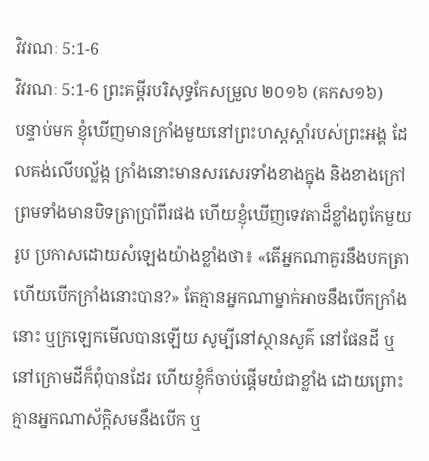វិវរណៈ 5:1-6
វិវរណៈ 5:1-6 ព្រះគម្ពីរបរិសុទ្ធកែសម្រួល ២០១៦ (គកស១៦)
បន្ទាប់មក ខ្ញុំឃើញមានក្រាំងមួយនៅព្រះហស្តស្តាំរបស់ព្រះអង្គ ដែលគង់លើបល្ល័ង្ក ក្រាំងនោះមានសរសេរទាំងខាងក្នុង និងខាងក្រៅ ព្រមទាំងមានបិទត្រាប្រាំពីរផង ហើយខ្ញុំឃើញទេវតាដ៏ខ្លាំងពូកែមួយរូប ប្រកាសដោយសំឡេងយ៉ាងខ្លាំងថា៖ «តើអ្នកណាគួរនឹងបកត្រា ហើយបើកក្រាំងនោះបាន?» តែគ្មានអ្នកណាម្នាក់អាចនឹងបើកក្រាំងនោះ ឬក្រឡេកមើលបានឡើយ សូម្បីនៅស្ថានសួគ៌ នៅផែនដី ឬនៅក្រោមដីក៏ពុំបានដែរ ហើយខ្ញុំក៏ចាប់ផ្តើមយំជាខ្លាំង ដោយព្រោះគ្មានអ្នកណាស័ក្តិសមនឹងបើក ឬ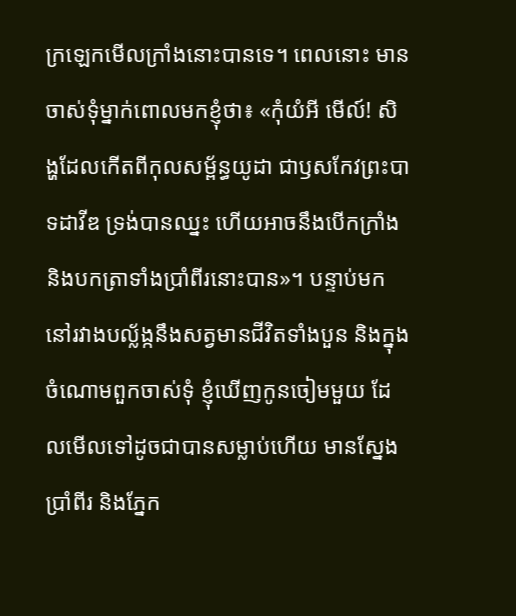ក្រឡេកមើលក្រាំងនោះបានទេ។ ពេលនោះ មានចាស់ទុំម្នាក់ពោលមកខ្ញុំថា៖ «កុំយំអី មើល៍! សិង្ហដែលកើតពីកុលសម្ព័ន្ធយូដា ជាឫសកែវព្រះបាទដាវីឌ ទ្រង់បានឈ្នះ ហើយអាចនឹងបើកក្រាំង និងបកត្រាទាំងប្រាំពីរនោះបាន»។ បន្ទាប់មក នៅរវាងបល្ល័ង្កនឹងសត្វមានជីវិតទាំងបួន និងក្នុងចំណោមពួកចាស់ទុំ ខ្ញុំឃើញកូនចៀមមួយ ដែលមើលទៅដូចជាបានសម្លាប់ហើយ មានស្នែងប្រាំពីរ និងភ្នែក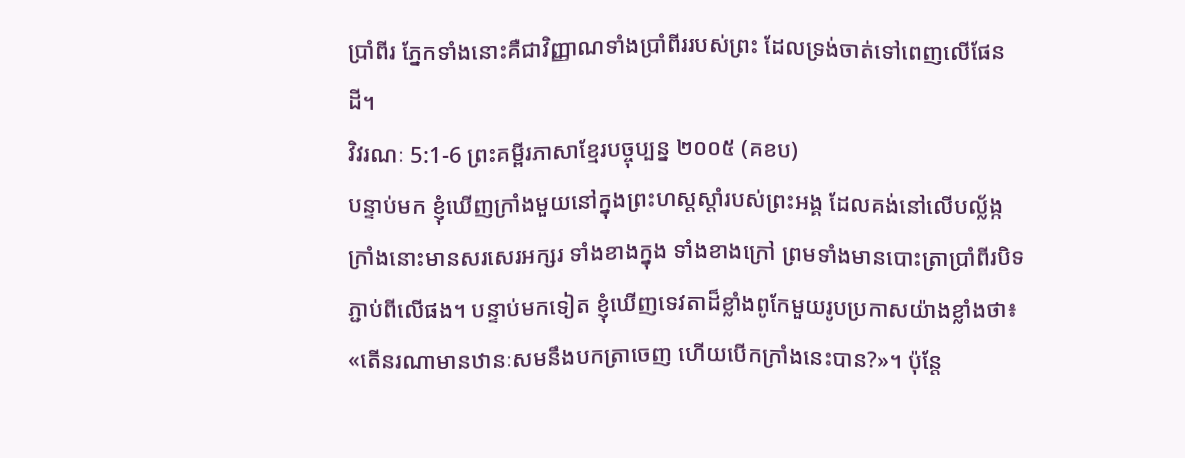ប្រាំពីរ ភ្នែកទាំងនោះគឺជាវិញ្ញាណទាំងប្រាំពីររបស់ព្រះ ដែលទ្រង់ចាត់ទៅពេញលើផែនដី។
វិវរណៈ 5:1-6 ព្រះគម្ពីរភាសាខ្មែរបច្ចុប្បន្ន ២០០៥ (គខប)
បន្ទាប់មក ខ្ញុំឃើញក្រាំងមួយនៅក្នុងព្រះហស្ដស្ដាំរបស់ព្រះអង្គ ដែលគង់នៅលើបល្ល័ង្ក ក្រាំងនោះមានសរសេរអក្សរ ទាំងខាងក្នុង ទាំងខាងក្រៅ ព្រមទាំងមានបោះត្រាប្រាំពីរបិទភ្ជាប់ពីលើផង។ បន្ទាប់មកទៀត ខ្ញុំឃើញទេវតាដ៏ខ្លាំងពូកែមួយរូបប្រកាសយ៉ាងខ្លាំងថា៖ «តើនរណាមានឋានៈសមនឹងបកត្រាចេញ ហើយបើកក្រាំងនេះបាន?»។ ប៉ុន្តែ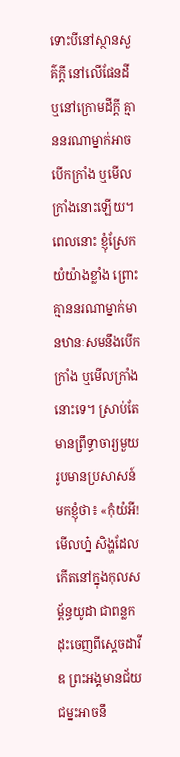ទោះបីនៅស្ថានសួគ៌ក្ដី នៅលើផែនដី ឬនៅក្រោមដីក្ដី គ្មាននរណាម្នាក់អាចបើកក្រាំង ឬមើលក្រាំងនោះឡើយ។ ពេលនោះ ខ្ញុំស្រែកយំយ៉ាងខ្លាំង ព្រោះគ្មាននរណាម្នាក់មានឋានៈសមនឹងបើកក្រាំង ឬមើលក្រាំងនោះទេ។ ស្រាប់តែមានព្រឹទ្ធាចារ្យមួយរូបមានប្រសាសន៍មកខ្ញុំថា៖ «កុំយំអី! មើលហ្ន៎ សិង្ហដែលកើតនៅក្នុងកុលសម្ព័ន្ធយូដា ជាពន្លកដុះចេញពីស្ដេចដាវីឌ ព្រះអង្គមានជ័យជម្នះអាចនឹ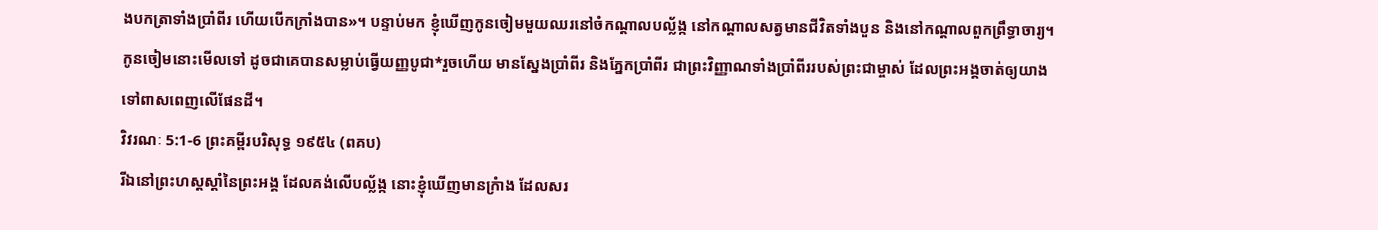ងបកត្រាទាំងប្រាំពីរ ហើយបើកក្រាំងបាន»។ បន្ទាប់មក ខ្ញុំឃើញកូនចៀមមួយឈរនៅចំកណ្ដាលបល្ល័ង្ក នៅកណ្ដាលសត្វមានជីវិតទាំងបួន និងនៅកណ្ដាលពួកព្រឹទ្ធាចារ្យ។ កូនចៀមនោះមើលទៅ ដូចជាគេបានសម្លាប់ធ្វើយញ្ញបូជា*រួចហើយ មានស្នែងប្រាំពីរ និងភ្នែកប្រាំពីរ ជាព្រះវិញ្ញាណទាំងប្រាំពីររបស់ព្រះជាម្ចាស់ ដែលព្រះអង្គចាត់ឲ្យយាងទៅពាសពេញលើផែនដី។
វិវរណៈ 5:1-6 ព្រះគម្ពីរបរិសុទ្ធ ១៩៥៤ (ពគប)
រីឯនៅព្រះហស្តស្តាំនៃព្រះអង្គ ដែលគង់លើបល្ល័ង្ក នោះខ្ញុំឃើញមានក្រំាង ដែលសរ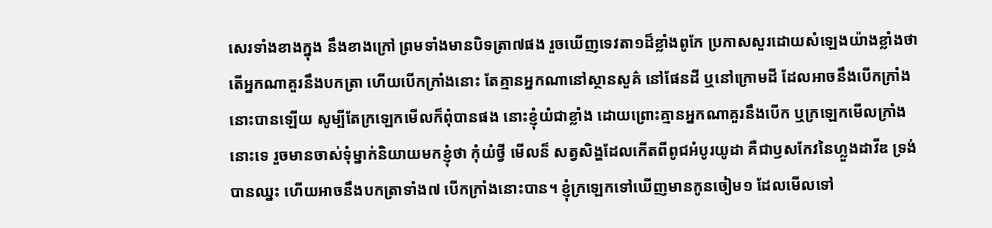សេរទាំងខាងក្នុង នឹងខាងក្រៅ ព្រមទាំងមានបិទត្រា៧ផង រួចឃើញទេវតា១ដ៏ខ្លាំងពូកែ ប្រកាសសួរដោយសំឡេងយ៉ាងខ្លាំងថា តើអ្នកណាគួរនឹងបកត្រា ហើយបើកក្រាំងនោះ តែគ្មានអ្នកណានៅស្ថានសួគ៌ នៅផែនដី ឬនៅក្រោមដី ដែលអាចនឹងបើកក្រាំងនោះបានឡើយ សូម្បីតែក្រឡេកមើលក៏ពុំបានផង នោះខ្ញុំយំជាខ្លាំង ដោយព្រោះគ្មានអ្នកណាគួរនឹងបើក ឬក្រឡេកមើលក្រាំងនោះទេ រួចមានចាស់ទុំម្នាក់និយាយមកខ្ញុំថា កុំយំថ្វី មើលន៏ សត្វសិង្ហដែលកើតពីពូជអំបូរយូដា គឺជាឫសកែវនៃហ្លួងដាវីឌ ទ្រង់បានឈ្នះ ហើយអាចនឹងបកត្រាទាំង៧ បើកក្រាំងនោះបាន។ ខ្ញុំក្រឡេកទៅឃើញមានកូនចៀម១ ដែលមើលទៅ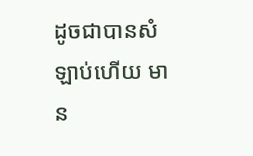ដូចជាបានសំឡាប់ហើយ មាន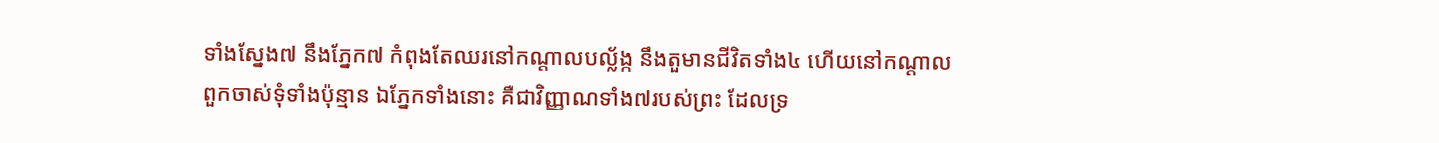ទាំងស្នែង៧ នឹងភ្នែក៧ កំពុងតែឈរនៅកណ្តាលបល្ល័ង្ក នឹងតួមានជីវិតទាំង៤ ហើយនៅកណ្តាលពួកចាស់ទុំទាំងប៉ុន្មាន ឯភ្នែកទាំងនោះ គឺជាវិញ្ញាណទាំង៧របស់ព្រះ ដែលទ្រ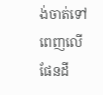ង់ចាត់ទៅពេញលើផែនដី